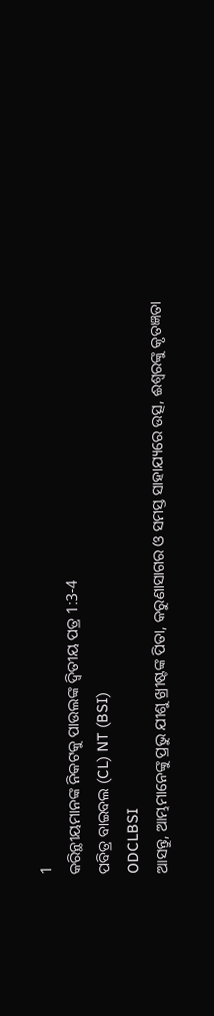1
କରିନ୍ଥୀୟମାନଙ୍କ ନିକଟକୁ ପାଉଲଙ୍କ ଦ୍ୱିତୀୟ ପତ୍ର 1:3-4
ପବିତ୍ର ବାଇବଲ (CL) NT (BSI)
ODCLBSI
ଆସନ୍ତୁ, ଆମ୍ଭମାନେଙ୍କୁ ପ୍ରଭୁ ଯୀଶୁ ଖ୍ରୀଷ୍ଟଙ୍କ ପିତା, କରୁଣାସାଗର ଓ ସମସ୍ତ ସାହାଯ୍ୟରେ ଉତ୍ସ, ଈଶ୍ୱରଙ୍କୁ କୃତଜ୍ଞତା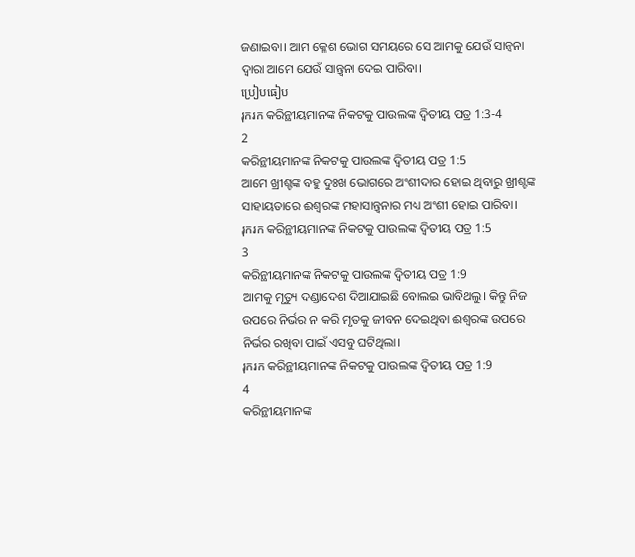ଜଣାଇବା। ଆମ କ୍ଳେଶ ଭୋଗ ସମୟରେ ସେ ଆମକୁ ଯେଉଁ ସାନ୍ୱନା ଦ୍ୱାରା ଆମେ ଯେଉଁ ସାନ୍ତ୍ୱନା ଦେଇ ପାରିବା।
ប្រៀបធៀប
រុករក କରିନ୍ଥୀୟମାନଙ୍କ ନିକଟକୁ ପାଉଲଙ୍କ ଦ୍ୱିତୀୟ ପତ୍ର 1:3-4
2
କରିନ୍ଥୀୟମାନଙ୍କ ନିକଟକୁ ପାଉଲଙ୍କ ଦ୍ୱିତୀୟ ପତ୍ର 1:5
ଆମେ ଖ୍ରୀଶ୍ଟଙ୍କ ବହୁ ଦୁଃଖ ଭୋଗରେ ଅଂଶୀଦାର ହୋଇ ଥିବାରୁ ଖ୍ରୀଶ୍ଟଙ୍କ ସାହାୟତାରେ ଈଶ୍ୱରଙ୍କ ମହାସାନ୍ତ୍ୱନାର ମଧ୍ୟ ଅଂଶୀ ହୋଇ ପାରିବା।
រុករក କରିନ୍ଥୀୟମାନଙ୍କ ନିକଟକୁ ପାଉଲଙ୍କ ଦ୍ୱିତୀୟ ପତ୍ର 1:5
3
କରିନ୍ଥୀୟମାନଙ୍କ ନିକଟକୁ ପାଉଲଙ୍କ ଦ୍ୱିତୀୟ ପତ୍ର 1:9
ଆମକୁ ମୃତ୍ୟୁ ଦଣ୍ଡାଦେଶ ଦିଆଯାଇଛି ବୋଲଇ ଭାବିଥଲୁ। କିନ୍ତୁ ନିଜ ଉପରେ ନିର୍ଭର ନ କରି ମୃତକୁ ଜୀବନ ଦେଇଥିବା ଈଶ୍ୱରଙ୍କ ଉପରେ ନିର୍ଭର ରଖିବା ପାଇଁ ଏସବୁ ଘଟିଥିଲା।
រុករក କରିନ୍ଥୀୟମାନଙ୍କ ନିକଟକୁ ପାଉଲଙ୍କ ଦ୍ୱିତୀୟ ପତ୍ର 1:9
4
କରିନ୍ଥୀୟମାନଙ୍କ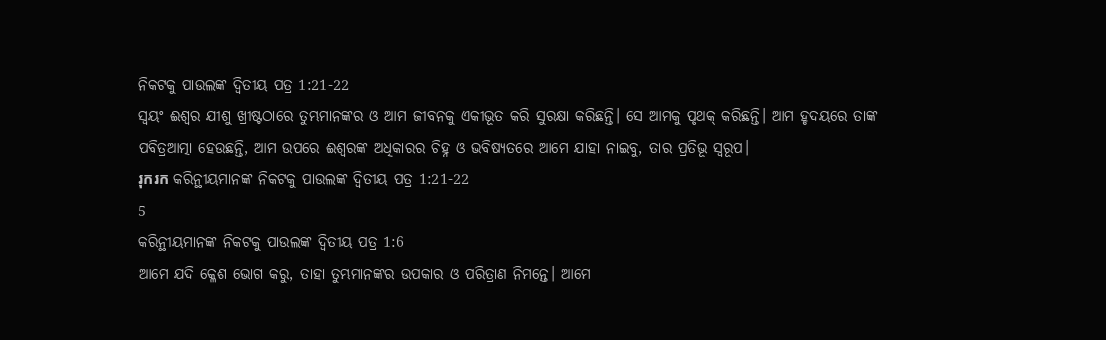ନିକଟକୁ ପାଉଲଙ୍କ ଦ୍ୱିତୀୟ ପତ୍ର 1:21-22
ସ୍ୱୟଂ ଈଶ୍ୱର ଯୀଶୁ ଖ୍ରୀଷ୍ଟଠାରେ ତୁମ୍ଭମାନଙ୍କର ଓ ଆମ ଜୀବନକୁ ଏକୀଭୂତ କରି ସୁରକ୍ଷା କରିଛନ୍ତି। ସେ ଆମକୁ ପୃଥକ୍ କରିଛନ୍ତି। ଆମ ହୃଦୟରେ ତାଙ୍କ ପବିତ୍ରଆତ୍ମା ହେଉଛନ୍ତି, ଆମ ଉପରେ ଈଶ୍ୱରଙ୍କ ଅଧିକାରର ଚିହ୍ନ ଓ ଭବିଷ୍ୟତରେ ଆମେ ଯାହା ନାଇବୁ, ତାର ପ୍ରତିଭୂ ସ୍ୱରୂପ।
រុករក କରିନ୍ଥୀୟମାନଙ୍କ ନିକଟକୁ ପାଉଲଙ୍କ ଦ୍ୱିତୀୟ ପତ୍ର 1:21-22
5
କରିନ୍ଥୀୟମାନଙ୍କ ନିକଟକୁ ପାଉଲଙ୍କ ଦ୍ୱିତୀୟ ପତ୍ର 1:6
ଆମେ ଯଦି କ୍ଳେଶ ଭୋଗ କରୁ, ତାହା ତୁମ୍ଭମାନଙ୍କର ଉପକାର ଓ ପରିତ୍ରାଣ ନିମନ୍ତେ। ଆମେ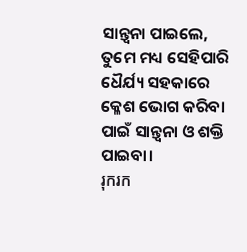ସାନ୍ତ୍ୱନା ପାଇଲେ, ତୁମେ ମଧ୍ୟ ସେହିପାରି ଧୈର୍ଯ୍ୟ ସହକାରେ କ୍ଳେଶ ଭୋଗ କରିବା ପାଇଁ ସାନ୍ତ୍ୱନା ଓ ଶକ୍ତି ପାଇବା।
រុករក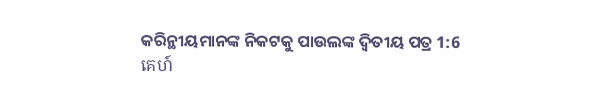କରିନ୍ଥୀୟମାନଙ୍କ ନିକଟକୁ ପାଉଲଙ୍କ ଦ୍ୱିତୀୟ ପତ୍ର 1:6
គេហ៍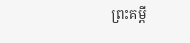ព្រះគម្ពី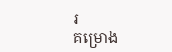រ
គម្រោង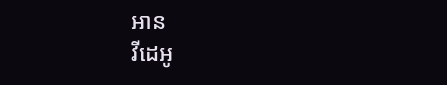អាន
វីដេអូ